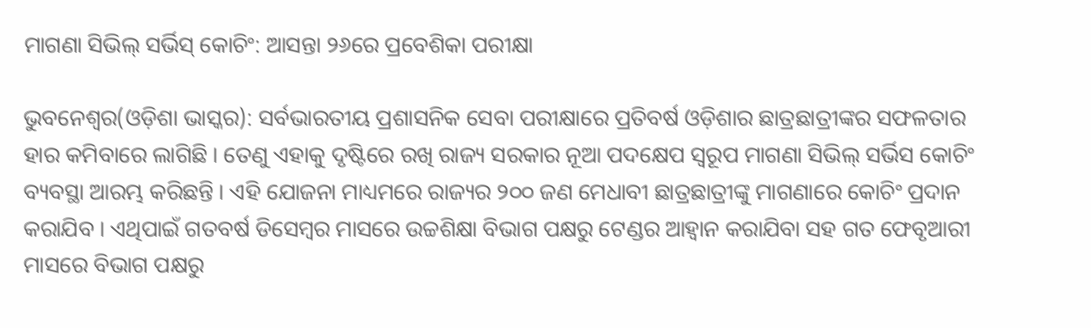ମାଗଣା ସିଭିଲ୍ ସର୍ଭିସ୍ କୋଚିଂ: ଆସନ୍ତା ୨୬ରେ ପ୍ରବେଶିକା ପରୀକ୍ଷା

ଭୁବନେଶ୍ୱର(ଓଡ଼ିଶା ଭାସ୍କର): ସର୍ବଭାରତୀୟ ପ୍ରଶାସନିକ ସେବା ପରୀକ୍ଷାରେ ପ୍ରତିବର୍ଷ ଓଡ଼ିଶାର ଛାତ୍ରଛାତ୍ରୀଙ୍କର ସଫଳତାର ହାର କମିବାରେ ଲାଗିଛି । ତେଣୁ ଏହାକୁ ଦୃଷ୍ଟିରେ ରଖି ରାଜ୍ୟ ସରକାର ନୂଆ ପଦକ୍ଷେପ ସ୍ୱରୂପ ମାଗଣା ସିଭିଲ୍ ସର୍ଭିସ କୋଚିଂ ବ୍ୟବସ୍ଥା ଆରମ୍ଭ କରିଛନ୍ତି । ଏହି ଯୋଜନା ମାଧ୍ୟମରେ ରାଜ୍ୟର ୨୦୦ ଜଣ ମେଧାବୀ ଛାତ୍ରଛାତ୍ରୀଙ୍କୁ ମାଗଣାରେ କୋଚିଂ ପ୍ରଦାନ କରାଯିବ । ଏଥିପାଇଁ ଗତବର୍ଷ ଡିସେମ୍ବର ମାସରେ ଉଚ୍ଚଶିକ୍ଷା ବିଭାଗ ପକ୍ଷରୁ ଟେଣ୍ଡର ଆହ୍ୱାନ କରାଯିବା ସହ ଗତ ଫେବୃଆରୀ ମାସରେ ବିଭାଗ ପକ୍ଷରୁ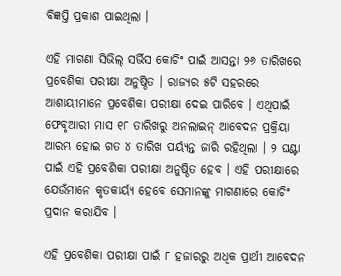ବିଜ୍ଞପ୍ତି ପ୍ରକାଶ ପାଇଥିଲା ।

ଏହି ମାଗଣା ସିଭିଲ୍ ସର୍ଭିସ କୋଚିଂ ପାଇଁ ଆସନ୍ତା ୨୬ ତାରିଖରେ ପ୍ରବେଶିକା ପରୀକ୍ଷା ଅନୁଷ୍ଠିତ । ରାଜ୍ୟର ୫ଟି ସହରରେ ଆଶାୟୀମାନେ ପ୍ରବେଶିକା ପରୀକ୍ଷା ଦେଇ ପାରିବେ । ଏଥିପାଇଁ ଫେବୃଆରୀ ମାସ ୧୮ ତାରିଖରୁ ଅନଲାଇନ୍ ଆବେଦନ ପ୍ରକ୍ରିୟା ଆରମ୍ଭ ହୋଇ ଗତ ୪ ତାରିଖ ପର୍ୟ୍ୟନ୍ତ ଜାରି ରହିଥିଲା । ୨ ଘଣ୍ଟା ପାଇଁ ଏହି ପ୍ରବେଶିକା ପରୀକ୍ଷା ଅନୁଷ୍ଠିତ ହେବ । ଏହି ପରୀକ୍ଷାରେ ଯେଉଁମାନେ କୃତକାର୍ୟ୍ୟ ହେବେ ସେମାନଙ୍କୁ ମାଗଣାରେ କୋଚିଂ ପ୍ରଦାନ କରାଯିବ ।

ଏହି ପ୍ରବେଶିକା ପରୀକ୍ଷା ପାଇଁ ୮ ହଜାରରୁ ଅଧିକ ପ୍ରାର୍ଥୀ ଆବେଦନ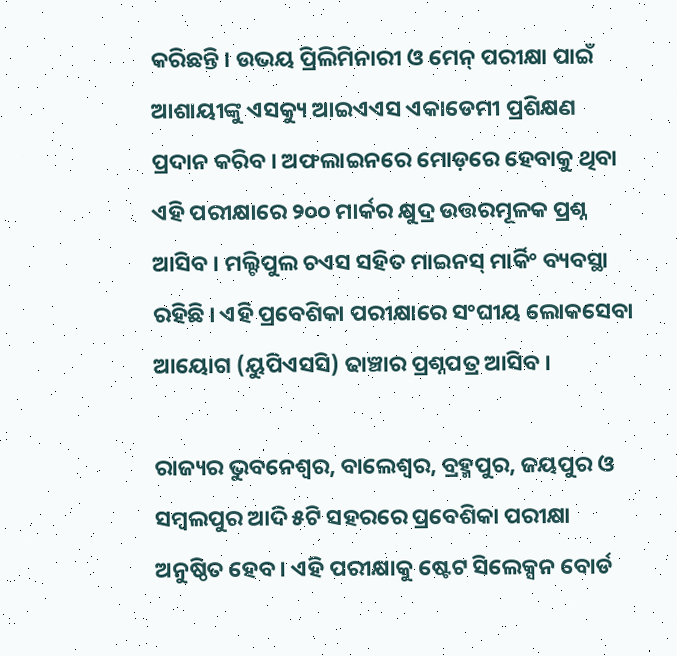କରିଛନ୍ତି । ଉଭୟ ପ୍ରିଲିମିନାରୀ ଓ ମେନ୍ ପରୀକ୍ଷା ପାଇଁ ଆଶାୟୀଙ୍କୁ ଏସକ୍ୟୁ ଆଇଏଏସ ଏକାଡେମୀ ପ୍ରଶିକ୍ଷଣ ପ୍ରଦାନ କରିବ । ଅଫଲାଇନରେ ମୋଡ଼ରେ ହେବାକୁ ଥିବା ଏହି ପରୀକ୍ଷାରେ ୨୦୦ ମାର୍କର କ୍ଷୁଦ୍ର ଉତ୍ତରମୂଳକ ପ୍ରଶ୍ନ ଆସିବ । ମଲ୍ଟିପୁଲ ଚଏସ ସହିତ ମାଇନସ୍ ମାର୍କିଂ ବ୍ୟବସ୍ଥା ରହିଛି । ଏହି ପ୍ରବେଶିକା ପରୀକ୍ଷାରେ ସଂଘୀୟ ଲୋକସେବା ଆୟୋଗ (ୟୁପିଏସସି) ଢାଞ୍ଚାର ପ୍ରଶ୍ନପତ୍ର ଆସିବ ।

ରାଜ୍ୟର ଭୁବନେଶ୍ୱର, ବାଲେଶ୍ୱର, ବ୍ରହ୍ମପୁର, ଜୟପୁର ଓ ସମ୍ବଲପୁର ଆଦି ୫ଟି ସହରରେ ପ୍ରବେଶିକା ପରୀକ୍ଷା ଅନୁଷ୍ଠିତ ହେବ । ଏହି ପରୀକ୍ଷାକୁ ଷ୍ଟେଟ ସିଲେକ୍ସନ ବୋର୍ଡ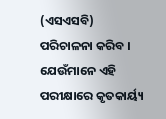(ଏସଏସବି) ପରିଚାଳନା କରିବ । ଯେଉଁମାନେ ଏହି ପରୀକ୍ଷାରେ କୃତକାର୍ୟ୍ୟ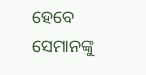ହେବେ ସେମାନଙ୍କୁ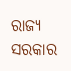ରାଜ୍ୟ ସରକାର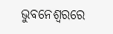ଭୁବନେଶ୍ୱରରେ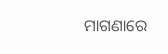ମାଗଣାରେ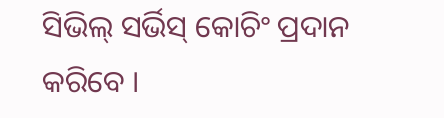ସିଭିଲ୍ ସର୍ଭିସ୍ କୋଚିଂ ପ୍ରଦାନ କରିବେ ।